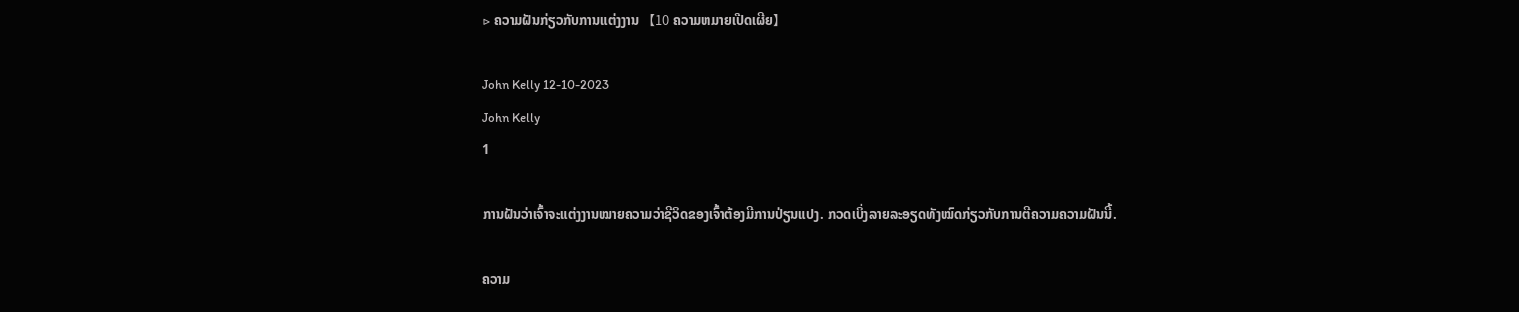▷ ຄວາມຝັນກ່ຽວກັບການແຕ່ງງານ 【10 ຄວາມຫມາຍເປີດເຜີຍ】

John Kelly 12-10-2023
John Kelly
1

ການຝັນວ່າເຈົ້າຈະແຕ່ງງານໝາຍຄວາມວ່າຊີວິດຂອງເຈົ້າຕ້ອງມີການປ່ຽນແປງ. ກວດເບິ່ງລາຍລະອຽດທັງໝົດກ່ຽວກັບການຕີຄວາມຄວາມຝັນນີ້.

ຄວາມ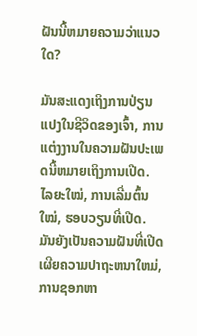ຝັນນີ້ຫມາຍຄວາມວ່າແນວໃດ?

ມັນສະແດງເຖິງການປ່ຽນແປງໃນຊີວິດຂອງເຈົ້າ, ການແຕ່ງງານໃນຄວາມຝັນປະເພດນີ້ຫມາຍເຖິງການເປີດ. ໄລຍະໃໝ່, ການເລີ່ມຕົ້ນໃໝ່, ຮອບວຽນທີ່ເປີດ. ມັນຍັງເປັນຄວາມຝັນທີ່ເປີດເຜີຍຄວາມປາຖະຫນາໃຫມ່, ການຊອກຫາ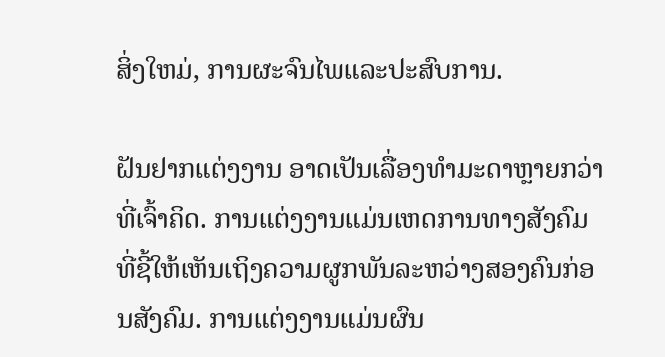ສິ່ງໃຫມ່, ການຜະຈົນໄພແລະປະສົບການ.

ຝັນຢາກແຕ່ງງານ ອາດເປັນເລື່ອງທຳມະດາຫຼາຍກວ່າທີ່ເຈົ້າຄິດ. ການແຕ່ງງານແມ່ນເຫດການທາງສັງຄົມທີ່ຊີ້ໃຫ້ເຫັນເຖິງຄວາມຜູກພັນລະຫວ່າງສອງຄົນກ່ອນສັງຄົມ. ການແຕ່ງງານແມ່ນຜົນ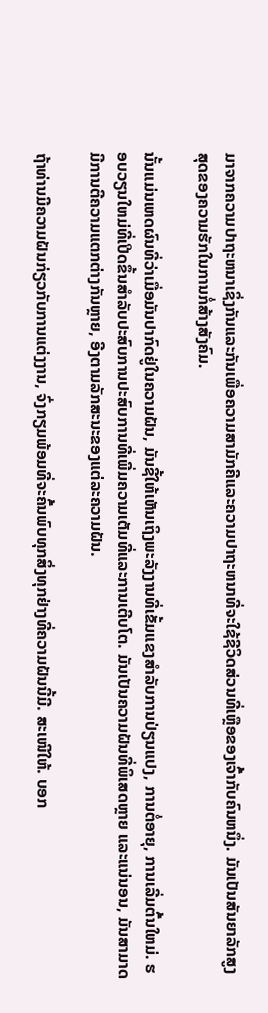ມາຈາກຄວາມປາຖະຫນາເຊິ່ງກັນແລະກັນເພື່ອຄວາມສາມັກຄີແລະຄວາມປາຖະຫນາທີ່ຈະໃຊ້ຊີວິດສ່ວນທີ່ເຫຼືອຂອງເຈົ້າກັບຄົນຫນຶ່ງ. ມັນເປັນສັນຍາລັກສູງສຸດຂອງຄວາມຮັກໃນການກໍ່ສ້າງສັງຄົມ.

ນັ້ນແມ່ນເຫດຜົນທີ່ວ່າເມື່ອມັນປາກົດຢູ່ໃນຄວາມຝັນ, ມັນຊີ້ໃຫ້ເຫັນເຖິງພະລັງງານທີ່ເຂັ້ມແຂງສໍາລັບການປ່ຽນແປງ, ການຕໍ່ອາຍຸ, ການເລີ່ມຕົ້ນໃຫມ່. ຮອບວຽນໃຫມ່ທີ່ເປີດຂຶ້ນສໍາລັບປະສົບການປະສົບການທີ່ເພີ່ມຄວາມເຕັມທີ່ແລະການເຕີບໂຕ. ມັນເປັນຄວາມຝັນທີ່ພິເສດຫຼາຍ ແລະແນ່ນອນ, ມັນສາມາດມີການຕີຄວາມແຕກຕ່າງກັນຫຼາຍ, ອີງຕາມລັກສະນະຂອງແຕ່ລະຄວາມຝັນ.

ຖ້າທ່ານມີຄວາມຝັນກ່ຽວກັບການແຕ່ງງານ, ຈົ່ງກຽມພ້ອມທີ່ຈະຄົ້ນພົບທຸກສິ່ງທຸກຢ່າງທີ່ຄວາມຝັນນີ້ມີ. ສະເໜີໃຫ້. ບອກ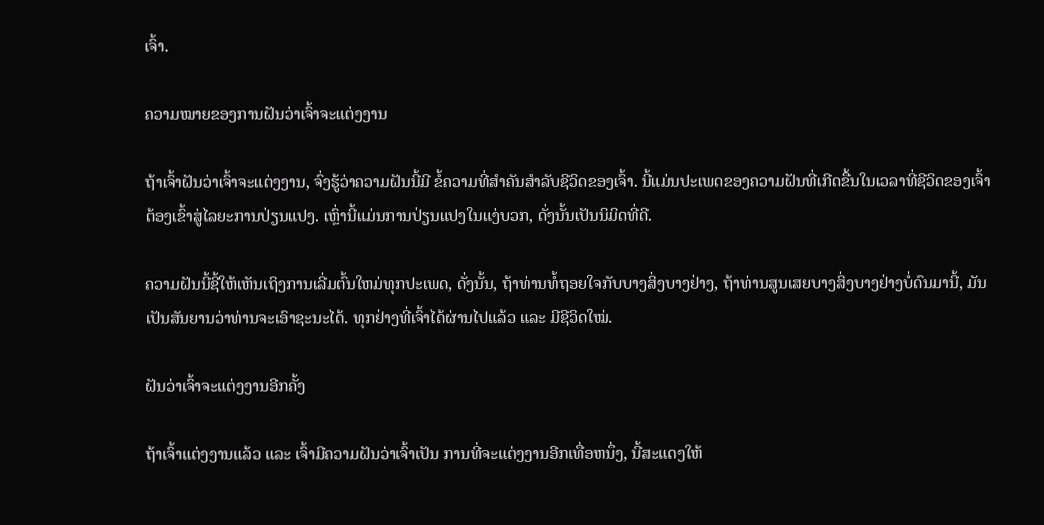ເຈົ້າ.

ຄວາມໝາຍຂອງການຝັນວ່າເຈົ້າຈະແຕ່ງງານ

ຖ້າເຈົ້າຝັນວ່າເຈົ້າຈະແຕ່ງງານ, ຈົ່ງຮູ້ວ່າຄວາມຝັນນີ້ມີ ຂໍ້ຄວາມທີ່ສໍາຄັນສໍາລັບຊີວິດຂອງເຈົ້າ. ນີ້ແມ່ນປະເພດຂອງຄວາມຝັນທີ່ເກີດຂື້ນໃນເວລາທີ່ຊີວິດຂອງເຈົ້າຕ້ອງເຂົ້າສູ່ໄລຍະການປ່ຽນແປງ. ເຫຼົ່ານີ້ແມ່ນການປ່ຽນແປງໃນແງ່ບວກ, ດັ່ງນັ້ນເປັນນິມິດທີ່ດີ.

ຄວາມຝັນນີ້ຊີ້ໃຫ້ເຫັນເຖິງການເລີ່ມຕົ້ນໃຫມ່ທຸກປະເພດ, ດັ່ງນັ້ນ, ຖ້າທ່ານທໍ້ຖອຍໃຈກັບບາງສິ່ງບາງຢ່າງ, ຖ້າທ່ານສູນເສຍບາງສິ່ງບາງຢ່າງບໍ່ດົນມານີ້, ມັນເປັນສັນຍານວ່າທ່ານຈະເອົາຊະນະໄດ້. ທຸກຢ່າງທີ່ເຈົ້າໄດ້ຜ່ານໄປແລ້ວ ແລະ ມີຊີວິດໃໝ່.

ຝັນວ່າເຈົ້າຈະແຕ່ງງານອີກຄັ້ງ

ຖ້າເຈົ້າແຕ່ງງານແລ້ວ ແລະ ເຈົ້າມີຄວາມຝັນວ່າເຈົ້າເປັນ ການທີ່ຈະແຕ່ງງານອີກເທື່ອຫນຶ່ງ, ນີ້ສະແດງໃຫ້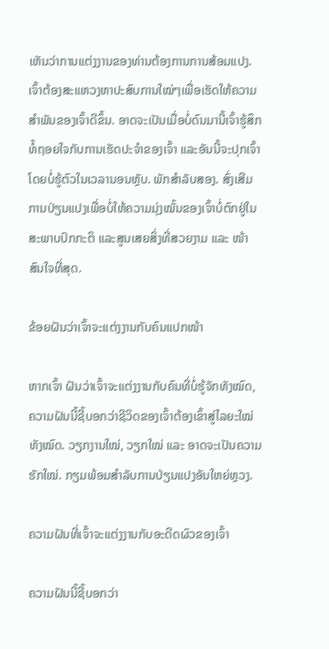ເຫັນວ່າການແຕ່ງງານຂອງທ່ານຕ້ອງການການສ້ອມແປງ. ເຈົ້າຕ້ອງສະແຫວງຫາປະສົບການໃໝ່ໆເພື່ອເຮັດໃຫ້ຄວາມສໍາພັນຂອງເຈົ້າດີຂຶ້ນ. ອາດຈະເປັນເມື່ອບໍ່ດົນມານີ້ເຈົ້າຮູ້ສຶກທໍ້ຖອຍໃຈກັບການເຮັດປະຈຳຂອງເຈົ້າ ແລະອັນນີ້ຈະປຸກເຈົ້າໂດຍບໍ່ຮູ້ຕົວໃນເວລານອນຫຼັບ. ພັກສໍາລັບສອງ. ສົ່ງເສີມການປ່ຽນແປງເພື່ອບໍ່ໃຫ້ຄວາມມຸ່ງໝັ້ນຂອງເຈົ້າບໍ່ຕົກຢູ່ໃນສະພາບປົກກະຕິ ແລະສູນເສຍສິ່ງທີ່ສວຍງາມ ແລະ ໜ້າສົນໃຈທີ່ສຸດ.

ຂ້ອຍຝັນວ່າເຈົ້າຈະແຕ່ງງານກັບຄົນແປກໜ້າ

ຫາກເຈົ້າ ຝັນວ່າເຈົ້າຈະແຕ່ງງານກັບຄົນທີ່ບໍ່ຮູ້ຈັກທັງໝົດ, ຄວາມຝັນນີ້ຊີ້ບອກວ່າຊີວິດຂອງເຈົ້າຕ້ອງເຂົ້າສູ່ໄລຍະໃໝ່ທັງໝົດ. ວຽກງານໃໝ່, ວຽກໃໝ່ ແລະ ອາດຈະເປັນຄວາມຮັກໃໝ່. ກຽມພ້ອມສໍາລັບການປ່ຽນແປງອັນໃຫຍ່ຫຼວງ.

ຄວາມຝັນທີ່ເຈົ້າຈະແຕ່ງງານກັບອະດີດຜົວຂອງເຈົ້າ

ຄວາມຝັນນີ້ຊີ້ບອກວ່າ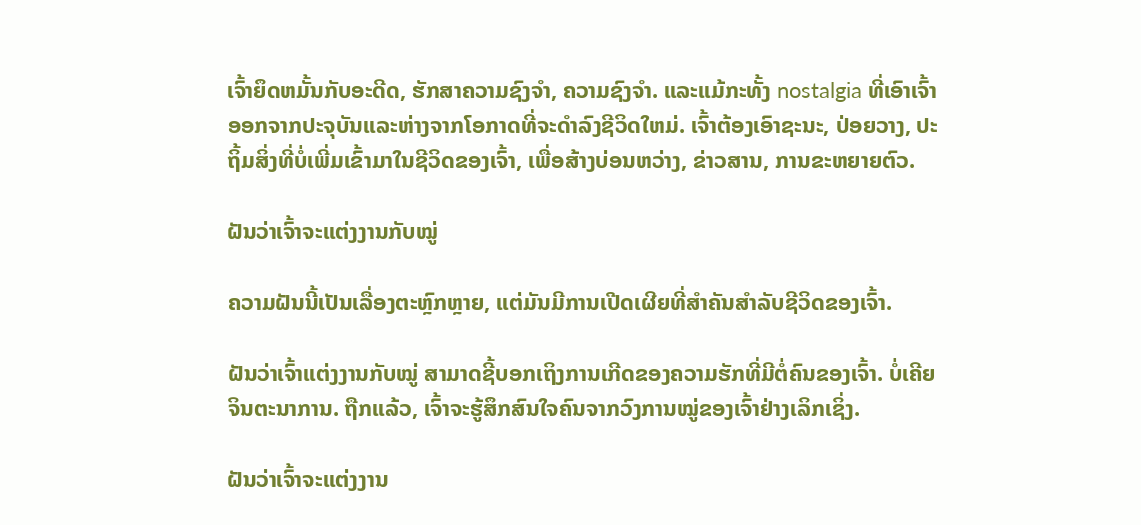ເຈົ້າຍຶດຫມັ້ນກັບອະດີດ, ຮັກສາຄວາມຊົງຈໍາ, ຄວາມຊົງຈໍາ. ແລະແມ້ກະທັ້ງ nostalgia ທີ່ເອົາເຈົ້າອອກຈາກປະຈຸບັນແລະຫ່າງຈາກໂອກາດທີ່ຈະດໍາລົງຊີວິດໃຫມ່. ເຈົ້າຕ້ອງເອົາຊະນະ, ປ່ອຍວາງ, ປະຖິ້ມສິ່ງທີ່ບໍ່ເພີ່ມເຂົ້າມາໃນຊີວິດຂອງເຈົ້າ, ເພື່ອສ້າງບ່ອນຫວ່າງ, ຂ່າວສານ, ການຂະຫຍາຍຕົວ.

ຝັນວ່າເຈົ້າຈະແຕ່ງງານກັບໝູ່

ຄວາມຝັນນີ້ເປັນເລື່ອງຕະຫຼົກຫຼາຍ, ແຕ່ມັນມີການເປີດເຜີຍທີ່ສຳຄັນສຳລັບຊີວິດຂອງເຈົ້າ.

ຝັນວ່າເຈົ້າແຕ່ງງານກັບໝູ່ ສາມາດຊີ້ບອກເຖິງການເກີດຂອງຄວາມຮັກທີ່ມີຕໍ່ຄົນຂອງເຈົ້າ. ບໍ່ເຄີຍຈິນຕະນາການ. ຖືກແລ້ວ, ເຈົ້າຈະຮູ້ສຶກສົນໃຈຄົນຈາກວົງການໝູ່ຂອງເຈົ້າຢ່າງເລິກເຊິ່ງ.

ຝັນວ່າເຈົ້າຈະແຕ່ງງານ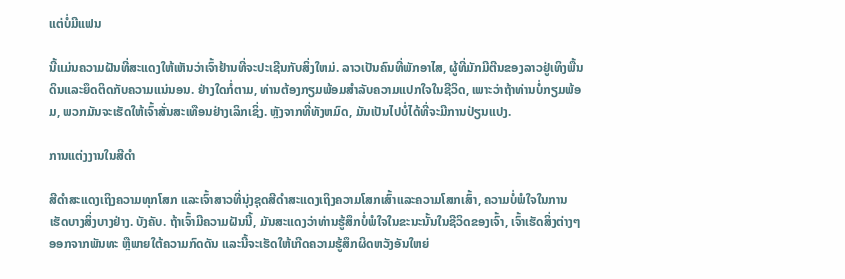ແຕ່ບໍ່ມີແຟນ

ນີ້ແມ່ນຄວາມຝັນທີ່ສະແດງໃຫ້ເຫັນວ່າເຈົ້າຢ້ານທີ່ຈະປະເຊີນກັບສິ່ງໃຫມ່. ລາວເປັນຄົນທີ່ພັກອາໄສ, ຜູ້ທີ່ມັກມີຕີນຂອງລາວຢູ່ເທິງພື້ນດິນແລະຍຶດຕິດກັບຄວາມແນ່ນອນ. ຢ່າງໃດກໍ່ຕາມ, ທ່ານຕ້ອງກຽມພ້ອມສໍາລັບຄວາມແປກໃຈໃນຊີວິດ, ເພາະວ່າຖ້າທ່ານບໍ່ກຽມພ້ອມ, ພວກມັນຈະເຮັດໃຫ້ເຈົ້າສັ່ນສະເທືອນຢ່າງເລິກເຊິ່ງ. ຫຼັງຈາກທີ່ທັງຫມົດ, ມັນເປັນໄປບໍ່ໄດ້ທີ່ຈະມີການປ່ຽນແປງ.

ການແຕ່ງງານໃນສີດໍາ

ສີດໍາສະແດງເຖິງຄວາມທຸກໂສກ ແລະເຈົ້າສາວທີ່ນຸ່ງຊຸດສີດໍາສະແດງເຖິງຄວາມໂສກເສົ້າແລະຄວາມໂສກເສົ້າ, ຄວາມບໍ່ພໍໃຈໃນການເຮັດບາງສິ່ງບາງຢ່າງ. ບັງຄັບ. ຖ້າເຈົ້າມີຄວາມຝັນນີ້, ມັນສະແດງວ່າທ່ານຮູ້ສຶກບໍ່ພໍໃຈໃນຂະນະນັ້ນໃນຊີວິດຂອງເຈົ້າ, ເຈົ້າເຮັດສິ່ງຕ່າງໆອອກຈາກພັນທະ ຫຼືພາຍໃຕ້ຄວາມກົດດັນ ແລະນີ້ຈະເຮັດໃຫ້ເກີດຄວາມຮູ້ສຶກຜິດຫວັງອັນໃຫຍ່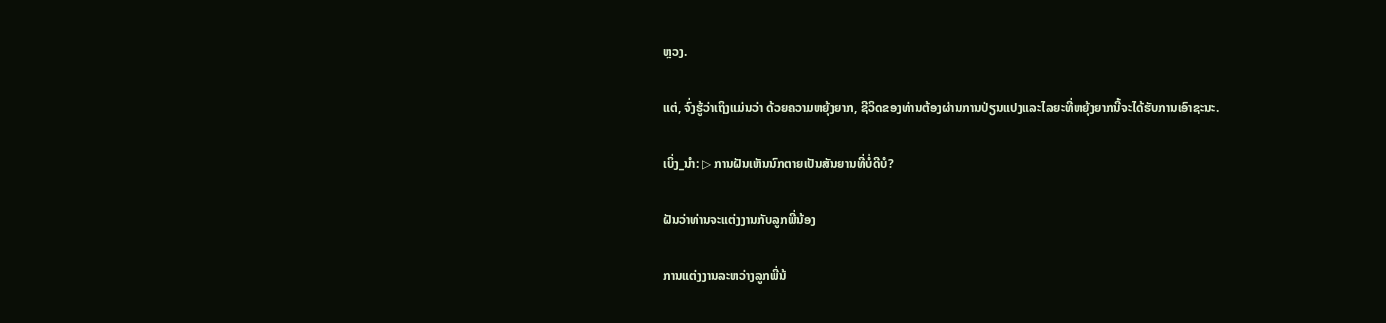ຫຼວງ.

ແຕ່, ຈົ່ງຮູ້ວ່າເຖິງແມ່ນວ່າ ດ້ວຍຄວາມຫຍຸ້ງຍາກ, ຊີວິດຂອງທ່ານຕ້ອງຜ່ານການປ່ຽນແປງແລະໄລຍະທີ່ຫຍຸ້ງຍາກນີ້ຈະໄດ້ຮັບການເອົາຊະນະ.

ເບິ່ງ_ນຳ: ▷ ການຝັນເຫັນນົກຕາຍເປັນສັນຍານທີ່ບໍ່ດີບໍ?

ຝັນວ່າທ່ານຈະແຕ່ງງານກັບລູກພີ່ນ້ອງ

ການແຕ່ງງານລະຫວ່າງລູກພີ່ນ້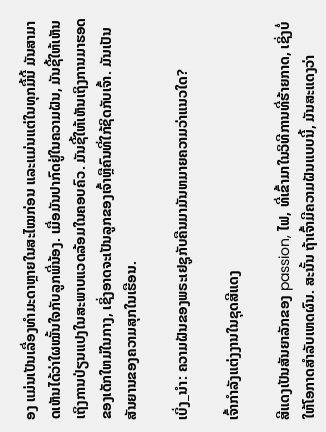ອງ ແມ່ນເປັນເລື່ອງທຳມະດາຫຼາຍໃນສະໄໝກ່ອນ ແລະແມ່ນແຕ່ໃນທຸກມື້ນີ້ ມັນສາມາດເຫັນໄດ້ວ່າໃຜໝັ້ນໃຈກັບລູກພີ່ນ້ອງ. ເມື່ອມັນປາກົດຢູ່ໃນຄວາມຝັນ, ມັນຊີ້ໃຫ້ເຫັນເຖິງການປ່ຽນແປງໃນສະພາບແວດລ້ອມໃນຄອບຄົວ. ມັນຊີ້ໃຫ້ເຫັນເຖິງການມາຮອດຂອງເດັກໃຫມ່ໃນກາງ, ເຊິ່ງອາດຈະເປັນລູກຂອງເຈົ້າຫຼືຄົນທີ່ໃກ້ຊິດກັບເຈົ້າ. ມັນເປັນສັນຍານຂອງຄວາມສຸກໃນເຮືອນ.

ເບິ່ງ_ນຳ: ຄວາມຝັນຂອງພຣະເຢຊູກັບຄືນມາມັນຫມາຍຄວາມວ່າແນວໃດ?

ເຈົ້າກໍາລັງແຕ່ງງານໃນຊຸດສີແດງ

ສີແດງເປັນສັນຍາລັກຂອງ passion, ໄຟ, ທີ່ເຂົ້າມາໃນວິທີການທີ່ຮ້າຍກາດ, ເຊິ່ງບໍ່ໃຫ້ໂອກາດສໍາລັບເຫດຜົນ. ສະນັ້ນ ຖ້າເຈົ້າມີຄວາມຝັນແບບນີ້, ມັນສະແດງວ່າ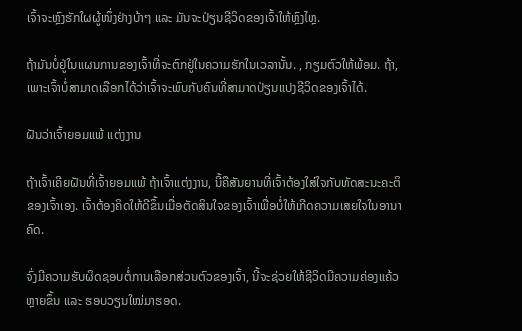ເຈົ້າຈະຫຼົງຮັກໃຜຜູ້ໜຶ່ງຢ່າງບ້າໆ ແລະ ມັນຈະປ່ຽນຊີວິດຂອງເຈົ້າໃຫ້ຫຼົງໄຫຼ.

ຖ້າມັນບໍ່ຢູ່ໃນແຜນການຂອງເຈົ້າທີ່ຈະຕົກຢູ່ໃນຄວາມຮັກໃນເວລານັ້ນ. , ກຽມຕົວໃຫ້ພ້ອມ. ຖ້າ, ເພາະເຈົ້າບໍ່ສາມາດເລືອກໄດ້ວ່າເຈົ້າຈະພົບກັບຄົນທີ່ສາມາດປ່ຽນແປງຊີວິດຂອງເຈົ້າໄດ້.

ຝັນວ່າເຈົ້າຍອມແພ້ ແຕ່ງງານ

ຖ້າເຈົ້າເຄີຍຝັນທີ່ເຈົ້າຍອມແພ້ ຖ້າເຈົ້າແຕ່ງງານ, ນີ້ຄືສັນຍານທີ່ເຈົ້າຕ້ອງໃສ່ໃຈກັບທັດສະນະຄະຕິຂອງເຈົ້າເອງ. ເຈົ້າຕ້ອງຄິດໃຫ້ດີຂຶ້ນເມື່ອຕັດສິນໃຈຂອງເຈົ້າເພື່ອບໍ່ໃຫ້ເກີດຄວາມເສຍໃຈໃນອານາຄົດ.

ຈົ່ງມີຄວາມຮັບຜິດຊອບຕໍ່ການເລືອກສ່ວນຕົວຂອງເຈົ້າ, ນີ້ຈະຊ່ວຍໃຫ້ຊີວິດມີຄວາມຄ່ອງແຄ້ວຫຼາຍຂຶ້ນ ແລະ ຮອບວຽນໃໝ່ມາຮອດ.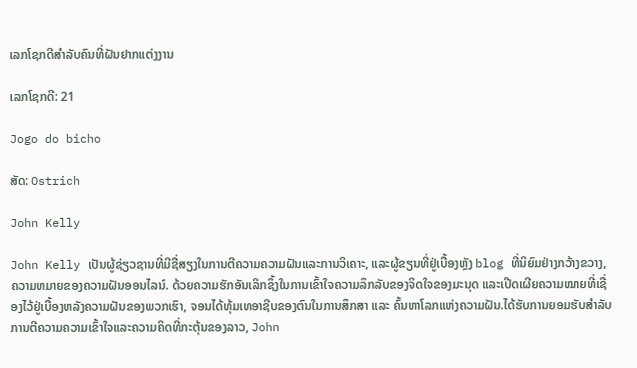ເລກໂຊກດີສຳລັບຄົນທີ່ຝັນຢາກແຕ່ງງານ

ເລກໂຊກດີ: 21

Jogo do bicho

ສັດ: Ostrich

John Kelly

John Kelly ເປັນຜູ້ຊ່ຽວຊານທີ່ມີຊື່ສຽງໃນການຕີຄວາມຄວາມຝັນແລະການວິເຄາະ, ແລະຜູ້ຂຽນທີ່ຢູ່ເບື້ອງຫຼັງ blog ທີ່ນິຍົມຢ່າງກວ້າງຂວາງ, ຄວາມຫມາຍຂອງຄວາມຝັນອອນໄລນ໌. ດ້ວຍຄວາມຮັກອັນເລິກຊຶ້ງໃນການເຂົ້າໃຈຄວາມລຶກລັບຂອງຈິດໃຈຂອງມະນຸດ ແລະເປີດເຜີຍຄວາມໝາຍທີ່ເຊື່ອງໄວ້ຢູ່ເບື້ອງຫລັງຄວາມຝັນຂອງພວກເຮົາ, ຈອນໄດ້ທຸ້ມເທອາຊີບຂອງຕົນໃນການສຶກສາ ແລະ ຄົ້ນຫາໂລກແຫ່ງຄວາມຝັນ.ໄດ້ຮັບການຍອມຮັບສໍາລັບການຕີຄວາມຄວາມເຂົ້າໃຈແລະຄວາມຄິດທີ່ກະຕຸ້ນຂອງລາວ, John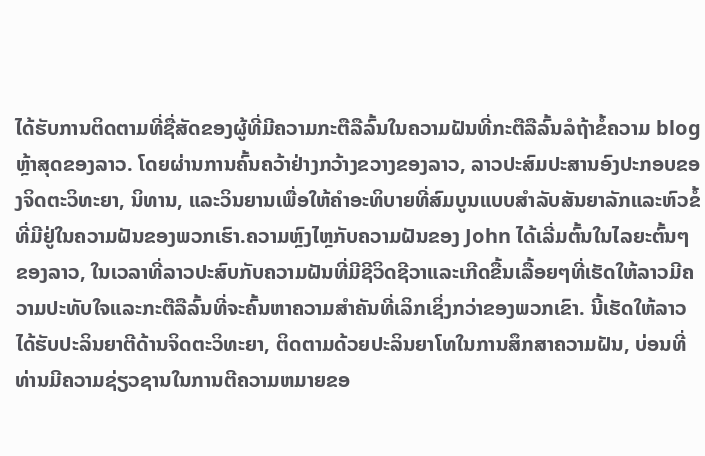ໄດ້ຮັບການຕິດຕາມທີ່ຊື່ສັດຂອງຜູ້ທີ່ມີຄວາມກະຕືລືລົ້ນໃນຄວາມຝັນທີ່ກະຕືລືລົ້ນລໍຖ້າຂໍ້ຄວາມ blog ຫຼ້າສຸດຂອງລາວ. ໂດຍຜ່ານການຄົ້ນຄວ້າຢ່າງກວ້າງຂວາງຂອງລາວ, ລາວປະສົມປະສານອົງປະກອບຂອງຈິດຕະວິທະຍາ, ນິທານ, ແລະວິນຍານເພື່ອໃຫ້ຄໍາອະທິບາຍທີ່ສົມບູນແບບສໍາລັບສັນຍາລັກແລະຫົວຂໍ້ທີ່ມີຢູ່ໃນຄວາມຝັນຂອງພວກເຮົາ.ຄວາມຫຼົງໄຫຼກັບຄວາມຝັນຂອງ John ໄດ້ເລີ່ມຕົ້ນໃນໄລຍະຕົ້ນໆຂອງລາວ, ໃນເວລາທີ່ລາວປະສົບກັບຄວາມຝັນທີ່ມີຊີວິດຊີວາແລະເກີດຂື້ນເລື້ອຍໆທີ່ເຮັດໃຫ້ລາວມີຄວາມປະທັບໃຈແລະກະຕືລືລົ້ນທີ່ຈະຄົ້ນຫາຄວາມສໍາຄັນທີ່ເລິກເຊິ່ງກວ່າຂອງພວກເຂົາ. ນີ້ເຮັດໃຫ້ລາວໄດ້ຮັບປະລິນຍາຕີດ້ານຈິດຕະວິທະຍາ, ຕິດຕາມດ້ວຍປະລິນຍາໂທໃນການສຶກສາຄວາມຝັນ, ບ່ອນທີ່ທ່ານມີຄວາມຊ່ຽວຊານໃນການຕີຄວາມຫມາຍຂອ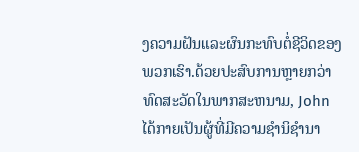ງຄວາມຝັນແລະຜົນກະທົບຕໍ່ຊີວິດຂອງພວກເຮົາ.ດ້ວຍປະສົບການຫຼາຍກວ່າທົດສະວັດໃນພາກສະຫນາມ, John ໄດ້ກາຍເປັນຜູ້ທີ່ມີຄວາມຊໍານິຊໍານາ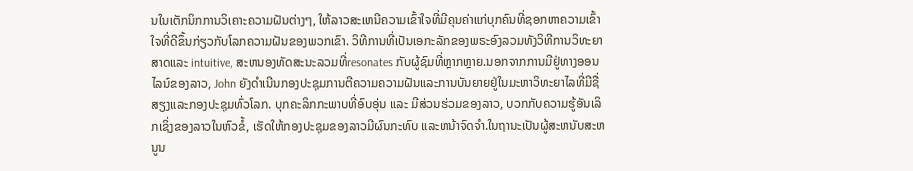ນໃນເຕັກນິກການວິເຄາະຄວາມຝັນຕ່າງໆ, ໃຫ້ລາວສະເຫນີຄວາມເຂົ້າໃຈທີ່ມີຄຸນຄ່າແກ່ບຸກຄົນທີ່ຊອກຫາຄວາມເຂົ້າໃຈທີ່ດີຂຶ້ນກ່ຽວກັບໂລກຄວາມຝັນຂອງພວກເຂົາ. ວິທີການທີ່ເປັນເອກະລັກຂອງພຣະອົງລວມທັງວິທີການວິທະຍາສາດແລະ intuitive, ສະຫນອງທັດສະນະລວມທີ່resonates ກັບຜູ້ຊົມທີ່ຫຼາກຫຼາຍ.ນອກຈາກການມີຢູ່ທາງອອນໄລນ໌ຂອງລາວ, John ຍັງດໍາເນີນກອງປະຊຸມການຕີຄວາມຄວາມຝັນແລະການບັນຍາຍຢູ່ໃນມະຫາວິທະຍາໄລທີ່ມີຊື່ສຽງແລະກອງປະຊຸມທົ່ວໂລກ. ບຸກຄະລິກກະພາບທີ່ອົບອຸ່ນ ແລະ ມີສ່ວນຮ່ວມຂອງລາວ, ບວກກັບຄວາມຮູ້ອັນເລິກເຊິ່ງຂອງລາວໃນຫົວຂໍ້, ເຮັດໃຫ້ກອງປະຊຸມຂອງລາວມີຜົນກະທົບ ແລະຫນ້າຈົດຈໍາ.ໃນຖານະເປັນຜູ້ສະຫນັບສະຫນູນ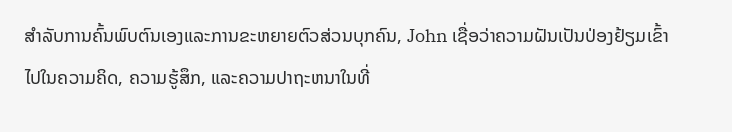ສໍາລັບການຄົ້ນພົບຕົນເອງແລະການຂະຫຍາຍຕົວສ່ວນບຸກຄົນ, John ເຊື່ອວ່າຄວາມຝັນເປັນປ່ອງຢ້ຽມເຂົ້າໄປໃນຄວາມຄິດ, ຄວາມຮູ້ສຶກ, ແລະຄວາມປາຖະຫນາໃນທີ່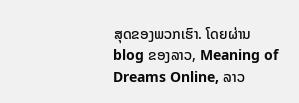ສຸດຂອງພວກເຮົາ. ໂດຍຜ່ານ blog ຂອງລາວ, Meaning of Dreams Online, ລາວ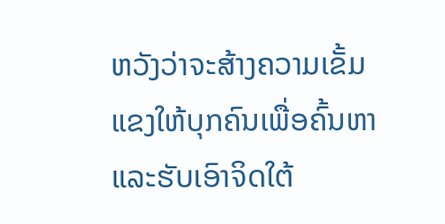ຫວັງວ່າຈະສ້າງຄວາມເຂັ້ມແຂງໃຫ້ບຸກຄົນເພື່ອຄົ້ນຫາແລະຮັບເອົາຈິດໃຕ້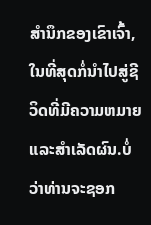ສໍານຶກຂອງເຂົາເຈົ້າ, ໃນທີ່ສຸດກໍ່ນໍາໄປສູ່ຊີວິດທີ່ມີຄວາມຫມາຍແລະສໍາເລັດຜົນ.ບໍ່ວ່າທ່ານຈະຊອກ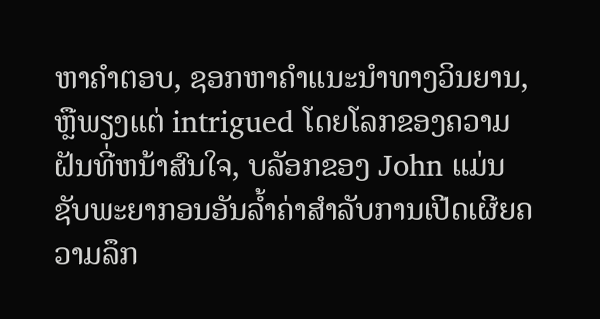ຫາຄໍາຕອບ, ຊອກຫາຄໍາແນະນໍາທາງວິນຍານ, ຫຼືພຽງແຕ່ intrigued ໂດຍໂລກຂອງຄວາມຝັນທີ່ຫນ້າສົນໃຈ, ບລັອກຂອງ John ແມ່ນຊັບພະຍາກອນອັນລ້ຳຄ່າສໍາລັບການເປີດເຜີຍຄວາມລຶກ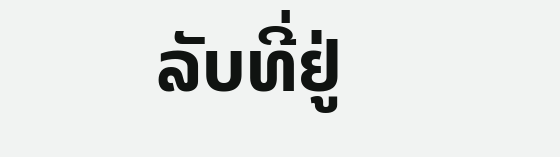ລັບທີ່ຢູ່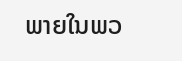ພາຍໃນພວ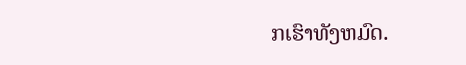ກເຮົາທັງຫມົດ.